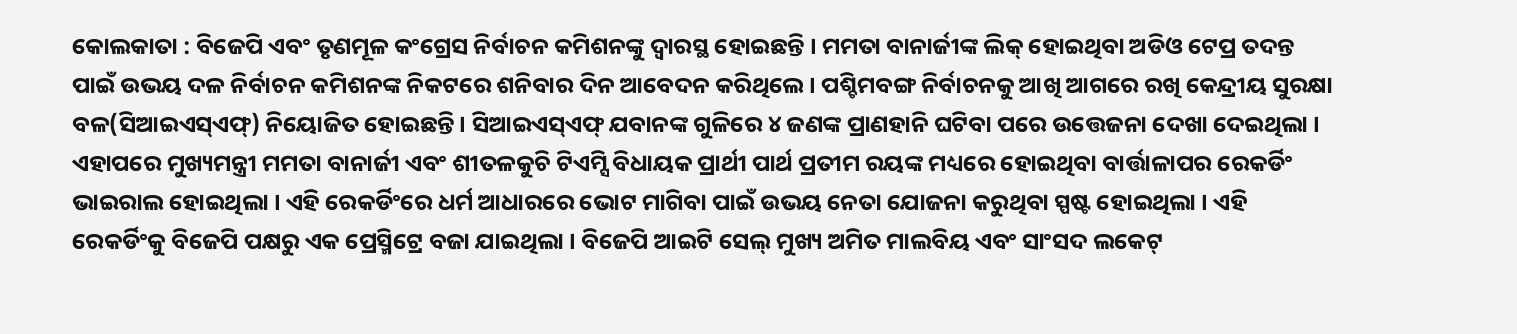କୋଲକାତା : ବିଜେପି ଏବଂ ତୃଣମୂଳ କଂଗ୍ରେସ ନିର୍ବାଚନ କମିଶନଙ୍କୁ ଦ୍ୱାରସ୍ଥ ହୋଇଛନ୍ତି । ମମତା ବାନାର୍ଜୀଙ୍କ ଲିକ୍ ହୋଇଥିବା ଅଡିଓ ଟେପ୍ର ତଦନ୍ତ ପାଇଁ ଉଭୟ ଦଳ ନିର୍ବାଚନ କମିଶନଙ୍କ ନିକଟରେ ଶନିବାର ଦିନ ଆବେଦନ କରିଥିଲେ । ପଶ୍ଚିମବଙ୍ଗ ନିର୍ବାଚନକୁ ଆଖି ଆଗରେ ରଖି କେନ୍ଦ୍ରୀୟ ସୁରକ୍ଷା ବଳ(ସିଆଇଏସ୍ଏଫ୍) ନିୟୋଜିତ ହୋଇଛନ୍ତି । ସିଆଇଏସ୍ଏଫ୍ ଯବାନଙ୍କ ଗୁଳିରେ ୪ ଜଣଙ୍କ ପ୍ରାଣହାନି ଘଟିବା ପରେ ଉତ୍ତେଜନା ଦେଖା ଦେଇଥିଲା । ଏହାପରେ ମୁଖ୍ୟମନ୍ତ୍ରୀ ମମତା ବାନାର୍ଜୀ ଏବଂ ଶୀତଳକୁଚି ଟିଏମ୍ସି ବିଧାୟକ ପ୍ରାର୍ଥୀ ପାର୍ଥ ପ୍ରତୀମ ରୟଙ୍କ ମଧ୍ୟରେ ହୋଇଥିବା ବାର୍ତ୍ତାଳାପର ରେକର୍ଡିଂ ଭାଇରାଲ ହୋଇଥିଲା । ଏହି ରେକର୍ଡିଂରେ ଧର୍ମ ଆଧାରରେ ଭୋଟ ମାଗିବା ପାଇଁ ଉଭୟ ନେତା ଯୋଜନା କରୁଥିବା ସ୍ପଷ୍ଟ ହୋଇଥିଲା । ଏହି ରେକର୍ଡିଂକୁ ବିଜେପି ପକ୍ଷରୁ ଏକ ପ୍ରେସ୍ମିଟ୍ରେ ବଜା ଯାଇଥିଲା । ବିଜେପି ଆଇଟି ସେଲ୍ ମୁଖ୍ୟ ଅମିତ ମାଲବିୟ ଏବଂ ସାଂସଦ ଲକେଟ୍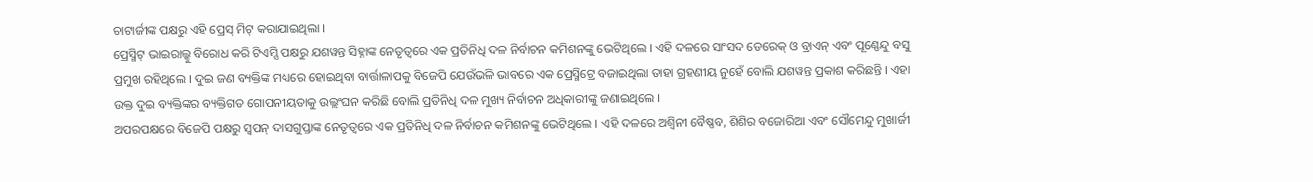ଚାଟାର୍ଜୀଙ୍କ ପକ୍ଷରୁ ଏହି ପ୍ରେସ୍ ମିଟ୍ କରାଯାଇଥିଲା ।
ପ୍ରେସ୍ମିଟ୍ ଭାଇରାଲ୍କୁ ବିରୋଧ କରି ଟିଏମ୍ସି ପକ୍ଷରୁ ଯଶୱନ୍ତ ସିହ୍ନାଙ୍କ ନେତୃତ୍ୱରେ ଏକ ପ୍ରତିନିଧି ଦଳ ନିର୍ବାଚନ କମିଶନଙ୍କୁ ଭେଟିଥିଲେ । ଏହି ଦଳରେ ସାଂସଦ ଡେରେକ୍ ଓ ବ୍ରାଏନ୍ ଏବଂ ପୂଣ୍ଣେନ୍ଦୁ ବସୁ ପ୍ରମୁଖ ରହିଥିଲେ । ଦୁଇ ଜଣ ବ୍ୟକ୍ତିଙ୍କ ମଧ୍ୟରେ ହୋଇଥିବା ବାର୍ତ୍ତାଳାପକୁ ବିଜେପି ଯେଉଁଭଳି ଭାବରେ ଏକ ପ୍ରେସ୍ମିଟ୍ରେ ବଜାଇଥିଲା ତାହା ଗ୍ରହଣୀୟ ନୁହେଁ ବୋଲି ଯଶୱନ୍ତ ପ୍ରକାଶ କରିଛନ୍ତି । ଏହା ଉକ୍ତ ଦୁଇ ବ୍ୟକ୍ତିଙ୍କର ବ୍ୟକ୍ତିଗତ ଗୋପନୀୟତାକୁ ଉଲ୍ଲଂଘନ କରିଛି ବୋଲି ପ୍ରତିନିଧି ଦଳ ମୁଖ୍ୟ ନିର୍ବାଚନ ଅଧିକାରୀଙ୍କୁ ଜଣାଇଥିଲେ ।
ଅପରପକ୍ଷରେ ବିଜେପି ପକ୍ଷରୁ ସ୍ୱପନ୍ ଦାସଗୁପ୍ତାଙ୍କ ନେତୃତ୍ୱରେ ଏକ ପ୍ରତିନିଧି ଦଳ ନିର୍ବାଚନ କମିଶନଙ୍କୁ ଭେଟିଥିଲେ । ଏହି ଦଳରେ ଅଶ୍ୱିନୀ ବୈଷ୍ଣବ, ଶିଶିର ବଜୋରିଆ ଏବଂ ସୌମେନ୍ଦୁ ମୁଖାର୍ଜୀ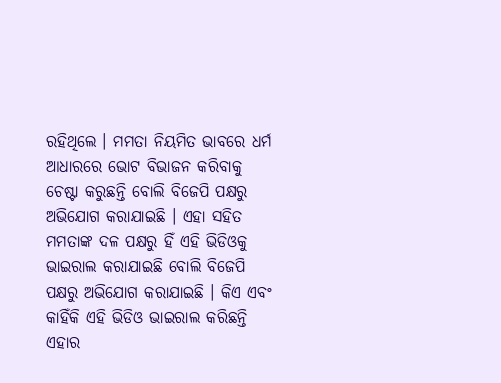ରହିଥିଲେ । ମମତା ନିୟମିତ ଭାବରେ ଧର୍ମ ଆଧାରରେ ଭୋଟ ବିଭାଜନ କରିବାକୁ ଚେଷ୍ଟା କରୁଛନ୍ତି ବୋଲି ବିଜେପି ପକ୍ଷରୁ ଅଭିଯୋଗ କରାଯାଇଛି । ଏହା ସହିତ ମମତାଙ୍କ ଦଳ ପକ୍ଷରୁ ହିଁ ଏହି ଭିଡିଓକୁ ଭାଇରାଲ କରାଯାଇଛି ବୋଲି ବିଜେପି ପକ୍ଷରୁ ଅଭିଯୋଗ କରାଯାଇଛି । କିଏ ଏବଂ କାହିଁକି ଏହି ଭିଡିଓ ଭାଇରାଲ କରିଛନ୍ତି ଏହାର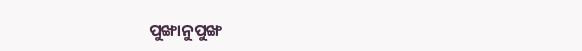ପୁଙ୍ଖାନୁପୁଙ୍ଖ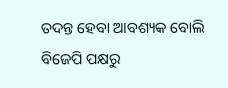ତଦନ୍ତ ହେବା ଆବଶ୍ୟକ ବୋଲି ବିଜେପି ପକ୍ଷରୁ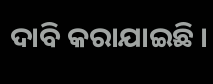ଦାବି କରାଯାଇଛି ।